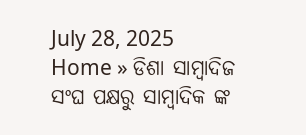July 28, 2025
Home » ଡିଶା ସାମ୍ବାଦିଜ ସଂଘ ପକ୍ଷରୁ ସାମ୍ବାଦିକ ଙ୍କ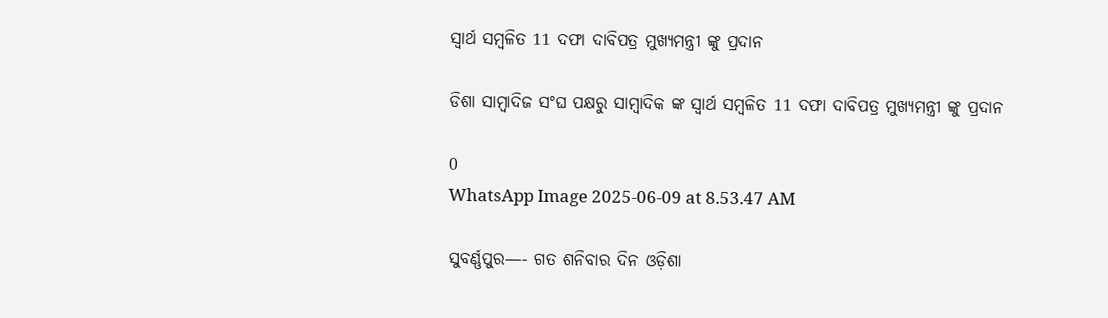ସ୍ୱାର୍ଥ ସମ୍ବଳିତ 11 ଦଫା ଦାବିପତ୍ର ମୁଖ୍ୟମନ୍ତ୍ରୀ ଙ୍କୁ ପ୍ରଦାନ

ଡିଶା ସାମ୍ବାଦିଜ ସଂଘ ପକ୍ଷରୁ ସାମ୍ବାଦିକ ଙ୍କ ସ୍ୱାର୍ଥ ସମ୍ବଳିତ 11 ଦଫା ଦାବିପତ୍ର ମୁଖ୍ୟମନ୍ତ୍ରୀ ଙ୍କୁ ପ୍ରଦାନ

0
WhatsApp Image 2025-06-09 at 8.53.47 AM

ସୁବର୍ଣ୍ଣପୁର—- ଗତ ଶନିବାର ଦିନ ଓଡ଼ିଶା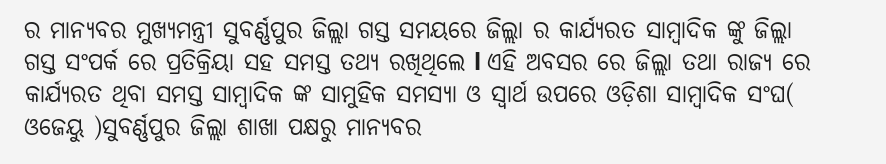ର ମାନ୍ୟବର ମୁଖ୍ୟମନ୍ତ୍ରୀ ସୁବର୍ଣ୍ଣପୁର ଜିଲ୍ଲା ଗସ୍ତ ସମୟରେ ଜିଲ୍ଲା ର କାର୍ଯ୍ୟରତ ସାମ୍ୱାଦିକ ଙ୍କୁ ଜିଲ୍ଲା ଗସ୍ତ ସଂପର୍କ ରେ ପ୍ରତିକ୍ରିୟା ସହ ସମସ୍ତ ତଥ୍ୟ ରଖିଥିଲେ l ଏହି ଅବସର ରେ ଜିଲ୍ଲା ତଥା ରାଜ୍ୟ ରେ କାର୍ଯ୍ୟରତ ଥିବା ସମସ୍ତ ସାମ୍ବାଦିକ ଙ୍କ ସାମୁହିକ ସମସ୍ୟା ଓ ସ୍ୱାର୍ଥ ଉପରେ ଓଡ଼ିଶା ସାମ୍ୱାଦିକ ସଂଘ( ଓଜେୟୁ )ସୁବର୍ଣ୍ଣପୁର ଜିଲ୍ଲା ଶାଖା ପକ୍ଷରୁ ମାନ୍ୟବର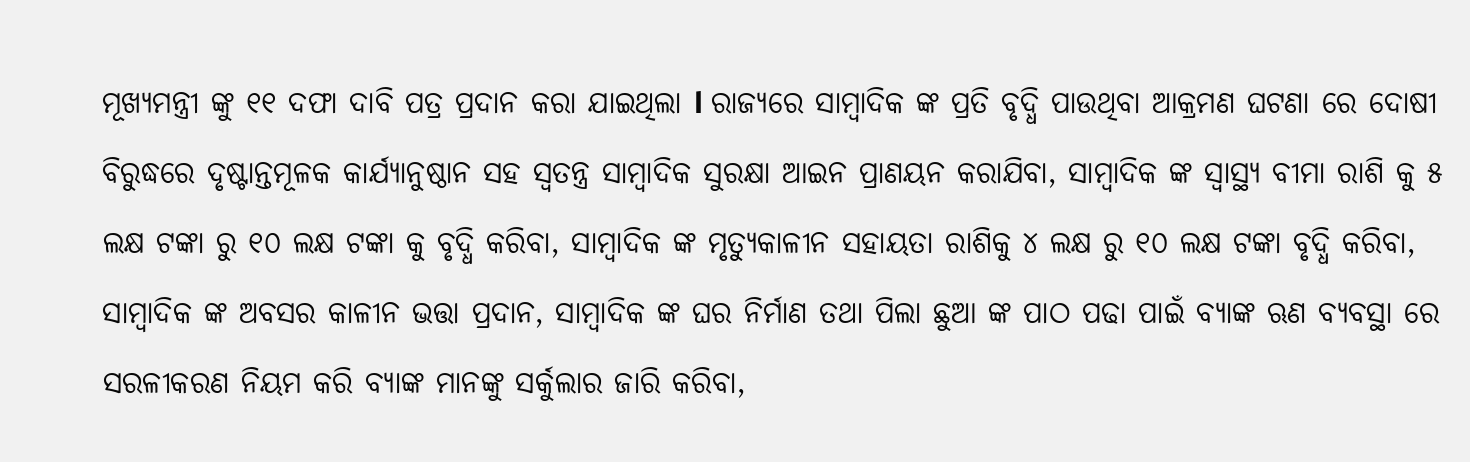ମୂଖ୍ୟମନ୍ତ୍ରୀ ଙ୍କୁ ୧୧ ଦଫା ଦାବି ପତ୍ର ପ୍ରଦାନ କରା ଯାଇଥିଲା l ରାଜ୍ୟରେ ସାମ୍ୱାଦିକ ଙ୍କ ପ୍ରତି ବୃଦ୍ଧି ପାଉଥିବା ଆକ୍ରମଣ ଘଟଣା ରେ ଦୋଷୀ ବିରୁଦ୍ଧରେ ଦୃଷ୍ଟାନ୍ତମୂଳକ କାର୍ଯ୍ୟାନୁଷ୍ଠାନ ସହ ସ୍ଵତନ୍ତ୍ର ସାମ୍ବାଦିକ ସୁରକ୍ଷା ଆଇନ ପ୍ରାଣୟନ କରାଯିବା, ସାମ୍ୱାଦିକ ଙ୍କ ସ୍ଵାସ୍ଥ୍ୟ ବୀମା ରାଶି କୁ ୫ ଲକ୍ଷ ଟଙ୍କା ରୁ ୧୦ ଲକ୍ଷ ଟଙ୍କା କୁ ବୃଦ୍ଧି କରିବା, ସାମ୍ୱାଦିକ ଙ୍କ ମୃତ୍ୟୁକାଳୀନ ସହାୟତା ରାଶିକୁ ୪ ଲକ୍ଷ ରୁ ୧୦ ଲକ୍ଷ ଟଙ୍କା ବୃଦ୍ଧି କରିବା, ସାମ୍ୱାଦିକ ଙ୍କ ଅବସର କାଳୀନ ଭତ୍ତା ପ୍ରଦାନ, ସାମ୍ୱାଦିକ ଙ୍କ ଘର ନିର୍ମାଣ ତଥା ପିଲା ଛୁଆ ଙ୍କ ପାଠ ପଢା ପାଇଁ ବ୍ୟାଙ୍କ ଋଣ ବ୍ୟବସ୍ଥା ରେ ସରଳୀକରଣ ନିୟମ କରି ବ୍ୟାଙ୍କ ମାନଙ୍କୁ ସର୍କୁଲାର ଜାରି କରିବା,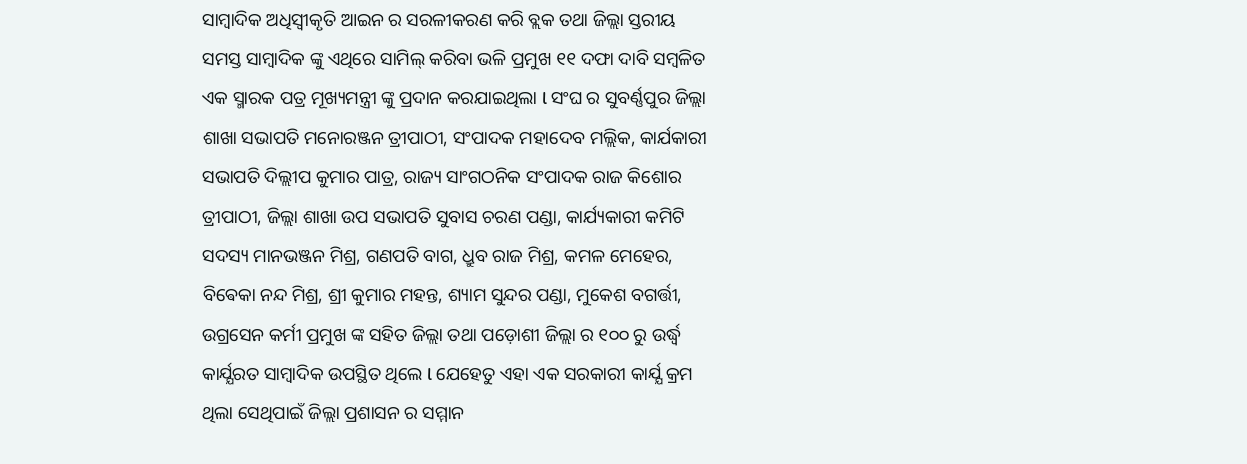ସାମ୍ୱାଦିକ ଅଧିସ୍ବୀକୃତି ଆଇନ ର ସରଳୀକରଣ କରି ବ୍ଲକ ତଥା ଜିଲ୍ଲା ସ୍ତରୀୟ ସମସ୍ତ ସାମ୍ୱାଦିକ ଙ୍କୁ ଏଥିରେ ସାମିଲ୍ କରିବା ଭଳି ପ୍ରମୁଖ ୧୧ ଦଫା ଦାବି ସମ୍ବଳିତ ଏକ ସ୍ମାରକ ପତ୍ର ମୂଖ୍ୟମନ୍ତ୍ରୀ ଙ୍କୁ ପ୍ରଦାନ କରଯାଇଥିଲା l ସଂଘ ର ସୁବର୍ଣ୍ଣପୁର ଜିଲ୍ଲା ଶାଖା ସଭାପତି ମନୋରଞ୍ଜନ ତ୍ରୀପାଠୀ, ସଂପାଦକ ମହାଦେବ ମଲ୍ଲିକ, କାର୍ଯକାରୀ ସଭାପତି ଦିଲ୍ଲୀପ କୁମାର ପାତ୍ର, ରାଜ୍ୟ ସାଂଗଠନିକ ସଂପାଦକ ରାଜ କିଶୋର ତ୍ରୀପାଠୀ, ଜିଲ୍ଲା ଶାଖା ଉପ ସଭାପତି ସୁବାସ ଚରଣ ପଣ୍ଡା, କାର୍ଯ୍ୟକାରୀ କମିଟି ସଦସ୍ୟ ମାନଭଞ୍ଜନ ମିଶ୍ର, ଗଣପତି ବାଗ, ଧ୍ରୁବ ରାଜ ମିଶ୍ର, କମଳ ମେହେର, ବିଵେକା ନନ୍ଦ ମିଶ୍ର, ଶ୍ରୀ କୁମାର ମହନ୍ତ, ଶ୍ୟାମ ସୁନ୍ଦର ପଣ୍ଡା, ମୁକେଶ ବଗର୍ତ୍ତୀ, ଉଗ୍ରସେନ କର୍ମୀ ପ୍ରମୁଖ ଙ୍କ ସହିତ ଜିଲ୍ଲା ତଥା ପଡ଼ୋଶୀ ଜିଲ୍ଲା ର ୧୦୦ ରୁ ଉର୍ଦ୍ଧ୍ବ କାର୍ଯ୍ଯରତ ସାମ୍ୱାଦିକ ଉପସ୍ଥିତ ଥିଲେ l ଯେହେତୁ ଏହା ଏକ ସରକାରୀ କାର୍ଯ୍ଯ କ୍ରମ ଥିଲା ସେଥିପାଇଁ ଜିଲ୍ଲା ପ୍ରଶାସନ ର ସମ୍ମାନ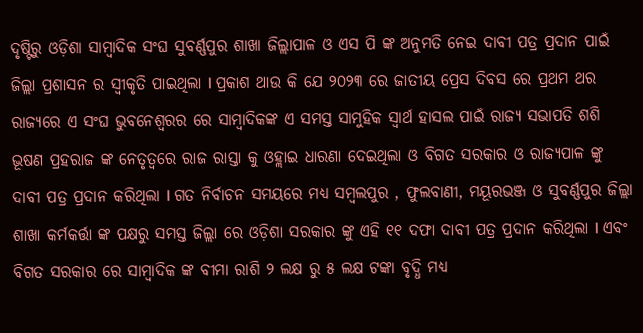ଦୃଷ୍ଟିରୁ ଓଡ଼ିଶା ସାମ୍ବାଦିକ ସଂଘ ସୁବର୍ଣ୍ଣପୁର ଶାଖା ଜିଲ୍ଲାପାଳ ଓ ଏସ ପି ଙ୍କ ଅନୁମତି ନେଇ ଦାବୀ ପତ୍ର ପ୍ରଦାନ ପାଇଁ ଜିଲ୍ଲା ପ୍ରଶାସନ ର ସ୍ଵୀକୃତି ପାଇଥିଲା l ପ୍ରକାଶ ଥାଉ କି ଯେ ୨୦୨୩ ରେ ଜାତୀୟ ପ୍ରେସ ଦିବସ ରେ ପ୍ରଥମ ଥର ରାଜ୍ୟରେ ଏ ସଂଘ ଭୁବନେଶ୍ୱରର ରେ ସାମ୍ବାଦିକଙ୍କ ଏ ସମସ୍ତ ସାମୁହିକ ସ୍ୱାର୍ଥ ହାସଲ ପାଇଁ ରାଜ୍ୟ ସଭାପତି ଶଶି ଭୂଷଣ ପ୍ରହରାଜ ଙ୍କ ନେତୃତ୍ୱରେ ରାଜ ରାସ୍ତା କୁ ଓହ୍ଲାଇ ଧାରଣା ଦେଇଥିଲା ଓ ବିଗତ ସରକାର ଓ ରାଜ୍ୟପାଳ ଙ୍କୁ ଦାବୀ ପତ୍ର ପ୍ରଦାନ କରିଥିଲା l ଗତ ନିର୍ବାଚନ ସମୟରେ ମଧ୍ୟ ସମ୍ବଲପୁର , ଫୁଲବାଣୀ, ମୟୂରଭଞ୍ଜ ଓ ସୁବର୍ଣ୍ଣପୁର ଜିଲ୍ଲା ଶାଖା କର୍ମକର୍ତ୍ତା ଙ୍କ ପକ୍ଷରୁ ସମସ୍ତ ଜିଲ୍ଲା ରେ ଓଡ଼ିଶା ସରକାର ଙ୍କୁ ଏହି ୧୧ ଦଫା ଦାବୀ ପତ୍ର ପ୍ରଦାନ କରିଥିଲା l ଏବଂ ବିଗତ ସରକାର ରେ ସାମ୍ୱାଦିକ ଙ୍କ ବୀମା ରାଶି ୨ ଲକ୍ଷ ରୁ ୫ ଲକ୍ଷ ଟଙ୍କା ବୃଦ୍ଧି ମଧ୍ୟ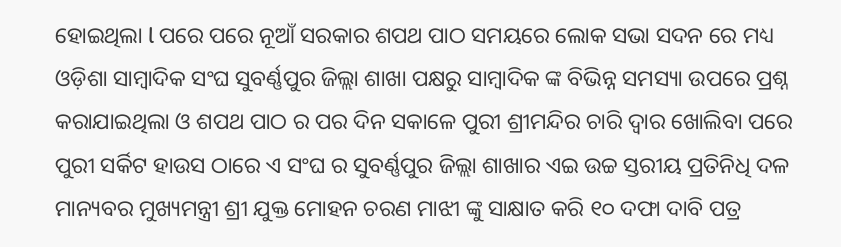ହୋଇଥିଲା l ପରେ ପରେ ନୂଆଁ ସରକାର ଶପଥ ପାଠ ସମୟରେ ଲୋକ ସଭା ସଦନ ରେ ମଧ୍ୟ ଓଡ଼ିଶା ସାମ୍ୱାଦିକ ସଂଘ ସୁବର୍ଣ୍ଣପୁର ଜିଲ୍ଲା ଶାଖା ପକ୍ଷରୁ ସାମ୍ୱାଦିକ ଙ୍କ ବିଭିନ୍ନ ସମସ୍ୟା ଉପରେ ପ୍ରଶ୍ନ କରାଯାଇଥିଲା ଓ ଶପଥ ପାଠ ର ପର ଦିନ ସକାଳେ ପୁରୀ ଶ୍ରୀମନ୍ଦିର ଚାରି ଦ୍ଵାର ଖୋଲିବା ପରେ ପୁରୀ ସର୍କିଟ ହାଉସ ଠାରେ ଏ ସଂଘ ର ସୁବର୍ଣ୍ଣପୁର ଜିଲ୍ଲା ଶାଖାର ଏଇ ଉଚ୍ଚ ସ୍ତରୀୟ ପ୍ରତିନିଧି ଦଳ ମାନ୍ୟବର ମୁଖ୍ୟମନ୍ତ୍ରୀ ଶ୍ରୀ ଯୁକ୍ତ ମୋହନ ଚରଣ ମାଝୀ ଙ୍କୁ ସାକ୍ଷାତ କରି ୧୦ ଦଫା ଦାବି ପତ୍ର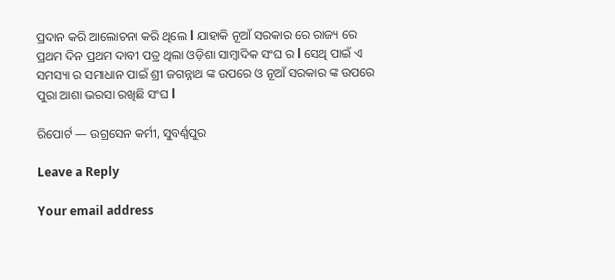ପ୍ରଦାନ କରି ଆଲୋଚନା କରି ଥିଲେ l ଯାହାକି ନୂଆଁ ସରକାର ରେ ରାଜ୍ୟ ରେ ପ୍ରଥମ ଦିନ ପ୍ରଥମ ଦାବୀ ପତ୍ର ଥିଲା ଓଡ଼ିଶା ସାମ୍ୱାଦିକ ସଂଘ ର l ସେଥି ପାଇଁ ଏ ସମସ୍ୟା ର ସମାଧାନ ପାଇଁ ଶ୍ରୀ ଜଗନ୍ନାଥ ଙ୍କ ଉପରେ ଓ ନୂଆଁ ସରକାର ଙ୍କ ଉପରେ ପୁରା ଆଶା ଭରସା ରଖିଛି ସଂଘ l

ରିପୋର୍ଟ — ଉଗ୍ରସେନ କର୍ମୀ, ସୁବର୍ଣ୍ଣପୁର

Leave a Reply

Your email address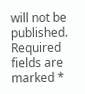will not be published. Required fields are marked *